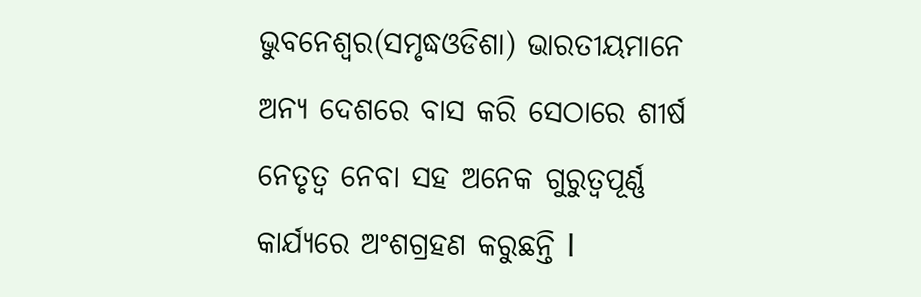ଭୁବନେଶ୍ବର(ସମୃଦ୍ଧଓଡିଶା) ଭାରତୀୟମାନେ ଅନ୍ୟ ଦେଶରେ ବାସ କରି ସେଠାରେ ଶୀର୍ଷ ନେତୃତ୍ବ ନେବା ସହ ଅନେକ ଗୁରୁତ୍ବପୂର୍ଣ୍ଣ କାର୍ଯ୍ୟରେ ଅଂଶଗ୍ରହଣ କରୁଛନ୍ତି l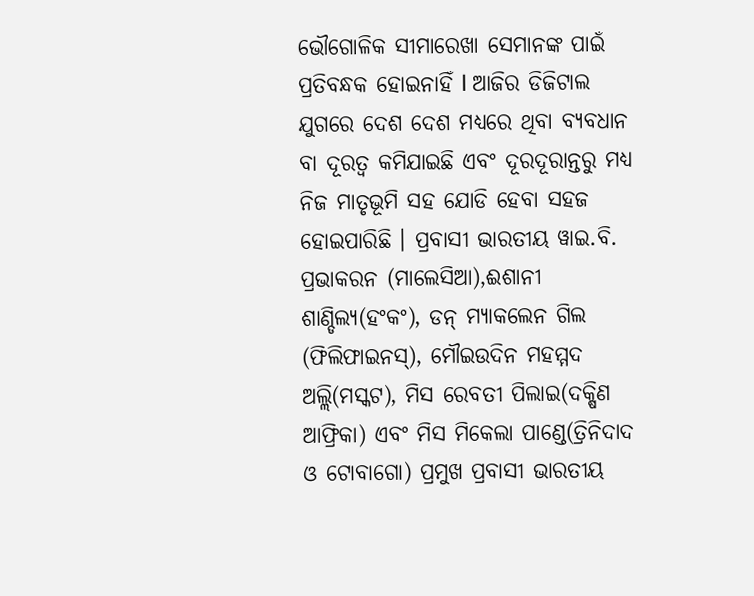ଭୌଗୋଳିକ ସୀମାରେଖା ସେମାନଙ୍କ ପାଇଁ ପ୍ରତିବନ୍ଧକ ହୋଇନାହିଁ l ଆଜିର ଡିଜିଟାଲ ଯୁଗରେ ଦେଶ ଦେଶ ମଧ୍ୟରେ ଥିବା ବ୍ୟବଧାନ ବା ଦୂରତ୍ଵ କମିଯାଇଛି ଏବଂ ଦୂରଦୂରାନ୍ତରୁ ମଧ୍ୟ ନିଜ ମାତୃଭୂମି ସହ ଯୋଡି ହେବା ସହଜ ହୋଇପାରିଛି । ପ୍ରବାସୀ ଭାରତୀୟ ୱାଇ.ବି. ପ୍ରଭାକରନ (ମାଲେସିଆ),ଈଶାନୀ ଶାଣ୍ଡିଲ୍ୟ(ହଂକଂ), ଡନ୍ ମ୍ୟାକଲେନ ଗିଲ (ଫିଲିଫାଇନସ୍), ମୌଇଉଦିନ ମହମ୍ମଦ ଅଲ୍ଲି(ମସ୍କଟ), ମିସ ରେବତୀ ପିଲାଇ(ଦକ୍ଷିଣ ଆଫ୍ରିକା) ଏବଂ ମିସ ମିକେଲା ପାଣ୍ଡେ(ତ୍ରିନିଦାଦ ଓ ଟୋବାଗୋ) ପ୍ରମୁଖ ପ୍ରବାସୀ ଭାରତୀୟ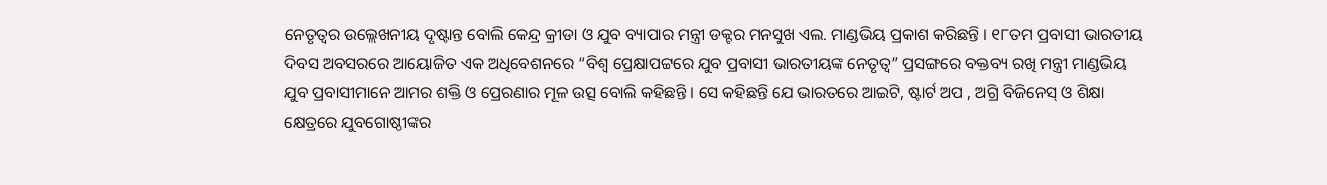ନେତୃତ୍ବର ଉଲ୍ଲେଖନୀୟ ଦୃଷ୍ଟାନ୍ତ ବୋଲି କେନ୍ଦ୍ର କ୍ରୀଡା ଓ ଯୁବ ବ୍ୟାପାର ମନ୍ତ୍ରୀ ଡକ୍ଟର ମନସୁଖ ଏଲ. ମାଣ୍ଡଭିୟ ପ୍ରକାଶ କରିଛନ୍ତି । ୧୮ତମ ପ୍ରବାସୀ ଭାରତୀୟ ଦିବସ ଅବସରରେ ଆୟୋଜିତ ଏକ ଅଧିବେଶନରେ “ବିଶ୍ବ ପ୍ରେକ୍ଷାପଟ୍ଟରେ ଯୁବ ପ୍ରବାସୀ ଭାରତୀୟଙ୍କ ନେତୃତ୍ବ” ପ୍ରସଙ୍ଗରେ ବକ୍ତବ୍ୟ ରଖି ମନ୍ତ୍ରୀ ମାଣ୍ଡଭିୟ ଯୁବ ପ୍ରବାସୀମାନେ ଆମର ଶକ୍ତି ଓ ପ୍ରେରଣାର ମୂଳ ଉତ୍ସ ବୋଲି କହିଛନ୍ତି । ସେ କହିଛନ୍ତି ଯେ ଭାରତରେ ଆଇଟି, ଷ୍ଟାର୍ଟ ଅପ , ଅଗ୍ରି ବିଜିନେସ୍ ଓ ଶିକ୍ଷା କ୍ଷେତ୍ରରେ ଯୁବଗୋଷ୍ଠୀଙ୍କର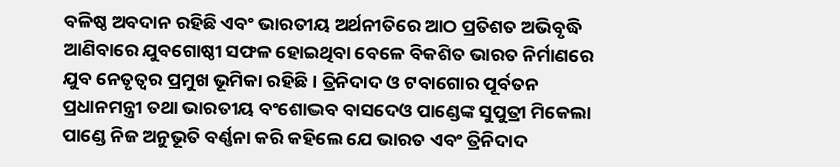ବଳିଷ୍ଠ ଅବଦାନ ରହିଛି ଏବଂ ଭାରତୀୟ ଅର୍ଥନୀତିରେ ଆଠ ପ୍ରତିଶତ ଅଭିବୃଦ୍ଧି ଆଣିବାରେ ଯୁବଗୋଷ୍ଠୀ ସଫଳ ହୋଇଥିବା ବେଳେ ବିକଶିତ ଭାରତ ନିର୍ମାଣରେ ଯୁବ ନେତୃତ୍ବର ପ୍ରମୁଖ ଭୂମିକା ରହିଛି । ତ୍ରିନିଦାଦ ଓ ଟବାଗୋର ପୂର୍ବତନ ପ୍ରଧାନମନ୍ତ୍ରୀ ତଥା ଭାରତୀୟ ବଂଶୋଦ୍ଭବ ବାସଦେଓ ପାଣ୍ଡେଙ୍କ ସୁପୁତ୍ରୀ ମିକେଲା ପାଣ୍ଡେ ନିଜ ଅନୁଭୂତି ବର୍ଣ୍ଣନା କରି କହିଲେ ଯେ ଭାରତ ଏବଂ ତ୍ରିନିଦାଦ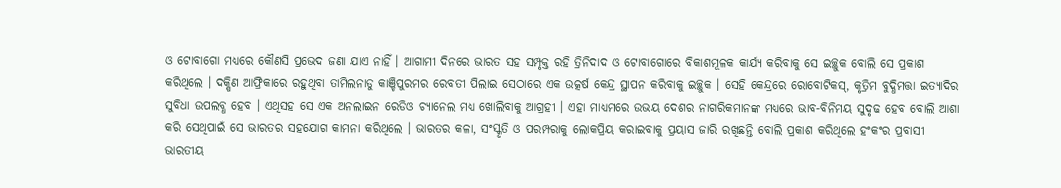ଓ ଟୋବାଗୋ ମଧ୍ୟରେ କୌଣସି ପ୍ରଭେଦ ଜଣା ଯାଏ ନାହିଁ । ଆଗାମୀ ଦିନରେ ଭାରତ ସହ ସମ୍ପୃକ୍ତ ରହି ତ୍ରିନିଦାଦ ଓ ଟୋବାଗୋରେ ବିକାଶମୂଳକ କାର୍ଯ୍ୟ କରିବାକୁ ସେ ଇଚ୍ଛୁକ ବୋଲି ସେ ପ୍ରକାଶ କରିଥିଲେ । ଦକ୍ଷିଣ ଆଫ୍ରିକାରେ ରହୁଥିବା ତାମିଲନାଡୁ କାଞ୍ଚିପୁରମର ରେବତୀ ପିଲାଇ ସେଠାରେ ଏକ ଉତ୍କର୍ଷ କେନ୍ଦ୍ର ସ୍ଥାପନ କରିବାକୁ ଇଚ୍ଛୁକ । ସେହି କେନ୍ଦ୍ରରେ ରୋବୋଟିକସ୍, କୃତ୍ରିମ ବୁଦ୍ଧିମତ୍ତା ଇତ୍ୟାଦିର ସୁବିଧା ଉପଲବ୍ଧ ହେବ । ଏଥିସହ ସେ ଏକ ଅନଲାଇନ ରେଡିଓ ଚ୍ୟାନେଲ ମଧ୍ୟ ଖୋଲିବାକୁ ଆଗ୍ରହୀ । ଏହା ମାଧ୍ୟମରେ ଉଭୟ ଦେଶର ନାଗରିକମାନଙ୍କ ମଧ୍ୟରେ ଭାବ-ବିନିମୟ ସୁଦୃଢ ହେବ ବୋଲି ଆଶା କରି ସେଥିପାଇଁ ସେ ଭାରତର ସହଯୋଗ କାମନା କରିଥିଲେ । ଭାରତର କଳା, ସଂସ୍କୃତି ଓ ପରମ୍ପରାକୁ ଲୋକପ୍ରିୟ କରାଇବାକୁ ପ୍ରୟାସ ଜାରି ରଖିଛନ୍ତି ବୋଲି ପ୍ରକାଶ କରିଥିଲେ ହଂକଂର ପ୍ରବାସୀ ଭାରତୀୟ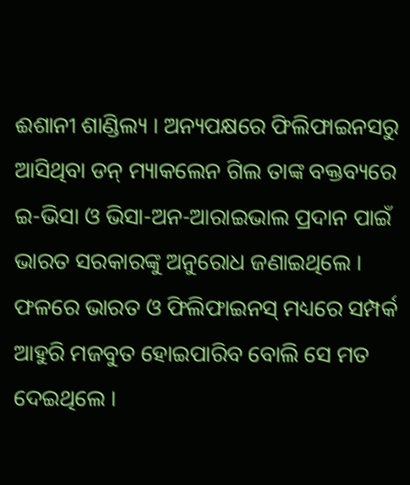ଈଶାନୀ ଶାଣ୍ଡିଲ୍ୟ । ଅନ୍ୟପକ୍ଷରେ ଫିଲିଫାଇନସରୁ ଆସିଥିବା ଡନ୍ ମ୍ୟାକଲେନ ଗିଲ ତାଙ୍କ ବକ୍ତବ୍ୟରେ ଇ-ଭିସା ଓ ଭିସା-ଅନ-ଆରାଇଭାଲ ପ୍ରଦାନ ପାଇଁ ଭାରତ ସରକାରଙ୍କୁ ଅନୁରୋଧ ଜଣାଇଥିଲେ । ଫଳରେ ଭାରତ ଓ ଫିଲିଫାଇନସ୍ ମଧ୍ୟରେ ସମ୍ପର୍କ ଆହୁରି ମଜବୁତ ହୋଇପାରିବ ବୋଲି ସେ ମତ ଦେଇଥିଲେ ।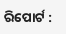ରିପୋର୍ଟ :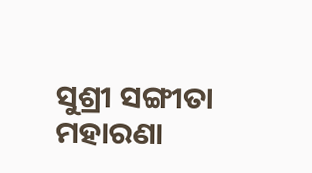ସୁଶ୍ରୀ ସଙ୍ଗୀତା ମହାରଣା